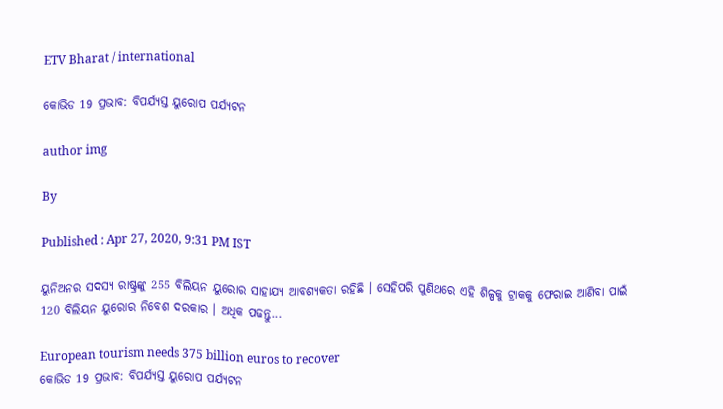ETV Bharat / international

କୋଭିଡ 19 ପ୍ରଭାବ: ବିପର୍ଯ୍ୟସ୍ତ ୟୁରୋପ ପର୍ଯ୍ୟଟନ

author img

By

Published : Apr 27, 2020, 9:31 PM IST

ୟୁନିଅନର ସଦସ୍ୟ ରାଷ୍ଟ୍ରଙ୍କୁ 255 ବିଲିୟନ ୟୁରୋର ସାହାଯ୍ୟ ଆବଶ୍ୟକତା ରହିଛି । ସେହିପରି ପୁଣିଥରେ ଏହି ଶିଳ୍ପକୁ ଟ୍ରାକକୁ ଫେରାଇ ଆଣିବା ପାଇଁ 120 ବିଲିୟନ ୟୁରୋର ନିବେଶ ଦରକାର । ଅଧିକ ପଢନ୍ତୁ...

European tourism needs 375 billion euros to recover
କୋଭିଡ 19 ପ୍ରଭାବ: ବିପର୍ଯ୍ୟସ୍ତ ୟୁରୋପ ପର୍ଯ୍ୟଟନ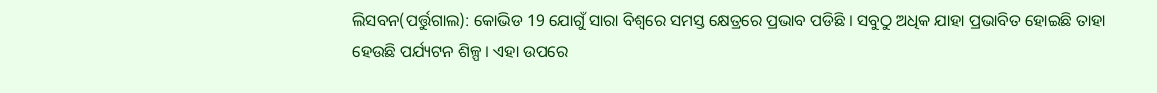ଲିସବନ(ପର୍ତ୍ତୁଗାଲ): କୋଭିଡ 19 ଯୋଗୁଁ ସାରା ବିଶ୍ବରେ ସମସ୍ତ କ୍ଷେତ୍ରରେ ପ୍ରଭାବ ପଡିଛି । ସବୁଠୁ ଅଧିକ ଯାହା ପ୍ରଭାବିତ ହୋଇଛି ତାହା ହେଉଛି ପର୍ଯ୍ୟଟନ ଶିଳ୍ପ । ଏହା ଉପରେ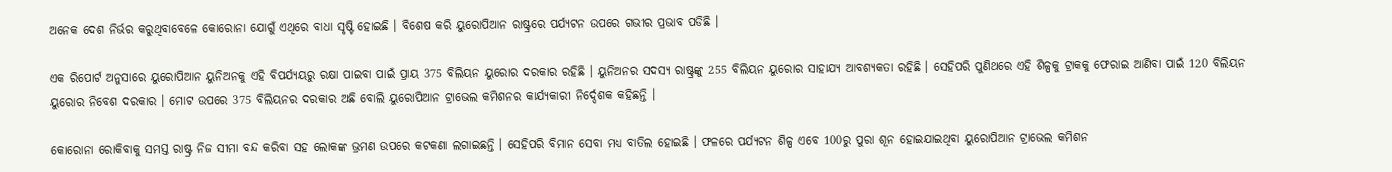ଅନେକ ଦେଶ ନିର୍ଭର କରୁଥିବାବେଳେ କୋରୋନା ଯୋଗୁଁ ଏଥିରେ ବାଧା ସୃଷ୍ଟି ହୋଇଛି । ବିଶେଷ କରି ୟୁରୋପିଆନ ରାଷ୍ଟ୍ରରେ ପର୍ଯ୍ୟଟନ ଉପରେ ଗଭୀର ପ୍ରଭାବ ପଡିଛି ।

ଏକ ରିପୋର୍ଟ ଅନୁସାରେ ୟୁରୋପିଆନ ୟୁନିଅନକୁ ଏହି ବିପର୍ଯ୍ୟୟରୁ ରକ୍ଷା ପାଇବା ପାଇଁ ପ୍ରାୟ 375 ବିଲିୟନ ୟୁରୋର ଦରକାର ରହିଛି । ୟୁନିଅନର ସଦସ୍ୟ ରାଷ୍ଟ୍ରଙ୍କୁ 255 ବିଲିୟନ ୟୁରୋର ସାହାଯ୍ୟ ଆବଶ୍ୟକତା ରହିଛି । ସେହିପରି ପୁଣିଥରେ ଏହି ଶିଳ୍ପକୁ ଟ୍ରାକକୁ ଫେରାଇ ଆଣିବା ପାଇଁ 120 ବିଲିୟନ ୟୁରୋର ନିବେଶ ଦରକାର । ମୋଟ ଉପରେ 375 ବିଲିୟନର ଦରକାର ଅଛି ବୋଲି ୟୁରୋପିଆନ ଟ୍ରାଭେଲ କମିଶନର କାର୍ଯ୍ୟକାରୀ ନିର୍ଦ୍ଦେଶକ କହିଛନ୍ତି ।

କୋରୋନା ରୋକିବାକୁ ସମସ୍ତ ରାଷ୍ଟ୍ର ନିଜ ସୀମା ବନ୍ଦ କରିବା ସହ ଲୋକଙ୍କ ଭ୍ରମଣ ଉପରେ କଟକଣା ଲଗାଇଛନ୍ତି । ସେହିପରି ବିମାନ ସେବା ମଧ୍ୟ ବାତିଲ ହୋଇଛି । ଫଳରେ ପର୍ଯ୍ୟଟନ ଶିଳ୍ପ ଏବେ 100ରୁ ପୁରା ଶୂନ ହୋଇଯାଇଥିବା ୟୁରୋପିଆନ ଟ୍ରାଭେଲ କମିଶନ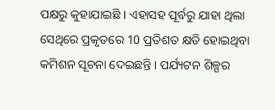ପକ୍ଷରୁ କୁହାଯାଇଛି । ଏହାସହ ପୂର୍ବରୁ ଯାହା ଥିଲା ସେଥିରେ ପ୍ରକୃତରେ 10 ପ୍ରତିଶତ କ୍ଷତି ହୋଇଥିବା କମିଶନ ସୂଚନା ଦେଇଛନ୍ତି । ପର୍ଯ୍ୟଟନ ଶିଳ୍ପର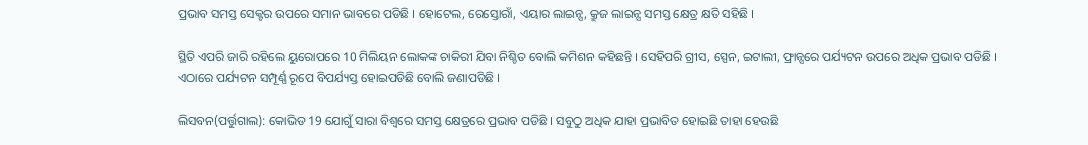ପ୍ରଭାବ ସମସ୍ତ ସେକ୍ଟର ଉପରେ ସମାନ ଭାବରେ ପଡିଛି । ହୋଟେଲ, ରେସ୍ତୋରାଁ, ଏୟାର ଲାଇନ୍ସ, କ୍ରୁଜ ଲାଇନ୍ସ ସମସ୍ତ କ୍ଷେତ୍ର କ୍ଷତି ସହିଛି ।

ସ୍ଥିତି ଏପରି ଜାରି ରହିଲେ ୟୁରୋପରେ 10 ମିଲିୟନ ଲୋକଙ୍କ ଚାକିରୀ ଯିବା ନିଶ୍ଚିତ ବୋଲି କମିଶନ କହିଛନ୍ତି । ସେହିପରି ଗ୍ରୀସ, ସ୍ପେନ, ଇଟାଲୀ, ଫ୍ରାନ୍ସରେ ପର୍ଯ୍ୟଟନ ଉପରେ ଅଧିକ ପ୍ରଭାବ ପଡିଛି । ଏଠାରେ ପର୍ଯ୍ୟଟନ ସମ୍ପୂର୍ଣ୍ଣ ରୂପେ ବିପର୍ଯ୍ୟସ୍ତ ହୋଇପଡିଛି ବୋଲି ଜଣାପଡିଛି ।

ଲିସବନ(ପର୍ତ୍ତୁଗାଲ): କୋଭିଡ 19 ଯୋଗୁଁ ସାରା ବିଶ୍ବରେ ସମସ୍ତ କ୍ଷେତ୍ରରେ ପ୍ରଭାବ ପଡିଛି । ସବୁଠୁ ଅଧିକ ଯାହା ପ୍ରଭାବିତ ହୋଇଛି ତାହା ହେଉଛି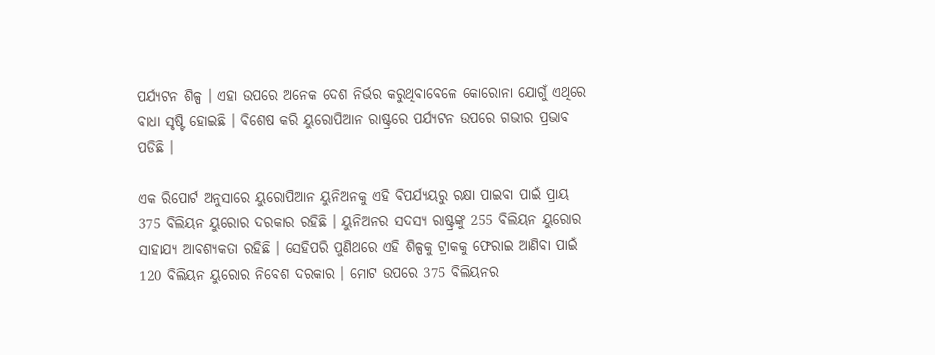ପର୍ଯ୍ୟଟନ ଶିଳ୍ପ । ଏହା ଉପରେ ଅନେକ ଦେଶ ନିର୍ଭର କରୁଥିବାବେଳେ କୋରୋନା ଯୋଗୁଁ ଏଥିରେ ବାଧା ସୃଷ୍ଟି ହୋଇଛି । ବିଶେଷ କରି ୟୁରୋପିଆନ ରାଷ୍ଟ୍ରରେ ପର୍ଯ୍ୟଟନ ଉପରେ ଗଭୀର ପ୍ରଭାବ ପଡିଛି ।

ଏକ ରିପୋର୍ଟ ଅନୁସାରେ ୟୁରୋପିଆନ ୟୁନିଅନକୁ ଏହି ବିପର୍ଯ୍ୟୟରୁ ରକ୍ଷା ପାଇବା ପାଇଁ ପ୍ରାୟ 375 ବିଲିୟନ ୟୁରୋର ଦରକାର ରହିଛି । ୟୁନିଅନର ସଦସ୍ୟ ରାଷ୍ଟ୍ରଙ୍କୁ 255 ବିଲିୟନ ୟୁରୋର ସାହାଯ୍ୟ ଆବଶ୍ୟକତା ରହିଛି । ସେହିପରି ପୁଣିଥରେ ଏହି ଶିଳ୍ପକୁ ଟ୍ରାକକୁ ଫେରାଇ ଆଣିବା ପାଇଁ 120 ବିଲିୟନ ୟୁରୋର ନିବେଶ ଦରକାର । ମୋଟ ଉପରେ 375 ବିଲିୟନର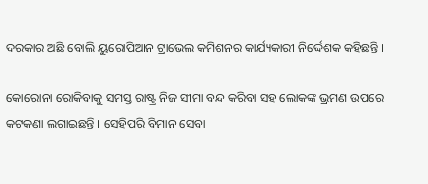ଦରକାର ଅଛି ବୋଲି ୟୁରୋପିଆନ ଟ୍ରାଭେଲ କମିଶନର କାର୍ଯ୍ୟକାରୀ ନିର୍ଦ୍ଦେଶକ କହିଛନ୍ତି ।

କୋରୋନା ରୋକିବାକୁ ସମସ୍ତ ରାଷ୍ଟ୍ର ନିଜ ସୀମା ବନ୍ଦ କରିବା ସହ ଲୋକଙ୍କ ଭ୍ରମଣ ଉପରେ କଟକଣା ଲଗାଇଛନ୍ତି । ସେହିପରି ବିମାନ ସେବା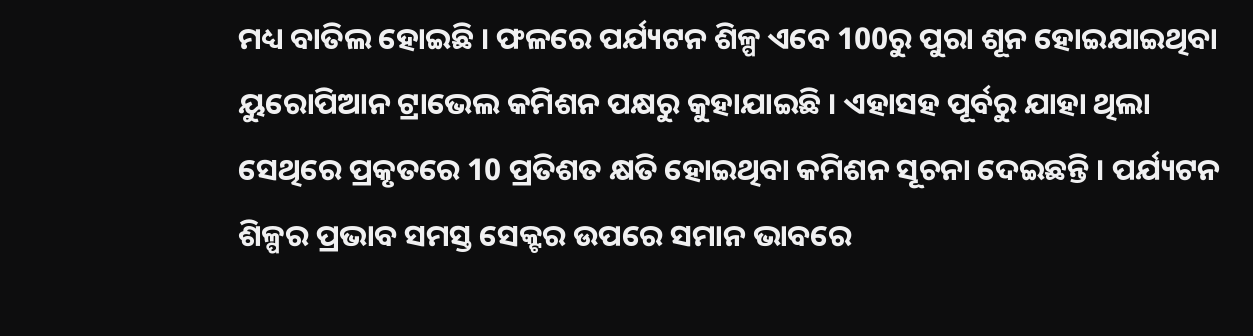ମଧ୍ୟ ବାତିଲ ହୋଇଛି । ଫଳରେ ପର୍ଯ୍ୟଟନ ଶିଳ୍ପ ଏବେ 100ରୁ ପୁରା ଶୂନ ହୋଇଯାଇଥିବା ୟୁରୋପିଆନ ଟ୍ରାଭେଲ କମିଶନ ପକ୍ଷରୁ କୁହାଯାଇଛି । ଏହାସହ ପୂର୍ବରୁ ଯାହା ଥିଲା ସେଥିରେ ପ୍ରକୃତରେ 10 ପ୍ରତିଶତ କ୍ଷତି ହୋଇଥିବା କମିଶନ ସୂଚନା ଦେଇଛନ୍ତି । ପର୍ଯ୍ୟଟନ ଶିଳ୍ପର ପ୍ରଭାବ ସମସ୍ତ ସେକ୍ଟର ଉପରେ ସମାନ ଭାବରେ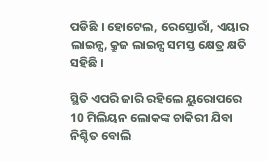ପଡିଛି । ହୋଟେଲ, ରେସ୍ତୋରାଁ, ଏୟାର ଲାଇନ୍ସ, କ୍ରୁଜ ଲାଇନ୍ସ ସମସ୍ତ କ୍ଷେତ୍ର କ୍ଷତି ସହିଛି ।

ସ୍ଥିତି ଏପରି ଜାରି ରହିଲେ ୟୁରୋପରେ 10 ମିଲିୟନ ଲୋକଙ୍କ ଚାକିରୀ ଯିବା ନିଶ୍ଚିତ ବୋଲି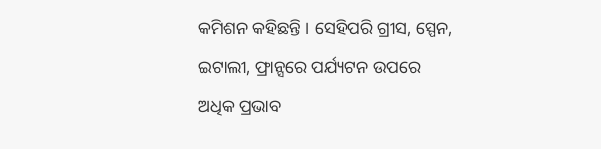କମିଶନ କହିଛନ୍ତି । ସେହିପରି ଗ୍ରୀସ, ସ୍ପେନ, ଇଟାଲୀ, ଫ୍ରାନ୍ସରେ ପର୍ଯ୍ୟଟନ ଉପରେ ଅଧିକ ପ୍ରଭାବ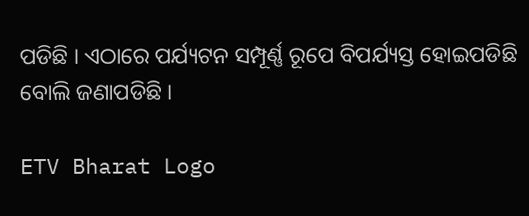ପଡିଛି । ଏଠାରେ ପର୍ଯ୍ୟଟନ ସମ୍ପୂର୍ଣ୍ଣ ରୂପେ ବିପର୍ଯ୍ୟସ୍ତ ହୋଇପଡିଛି ବୋଲି ଜଣାପଡିଛି ।

ETV Bharat Logo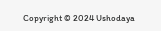Copyright © 2024 Ushodaya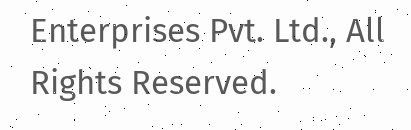Enterprises Pvt. Ltd., All Rights Reserved.